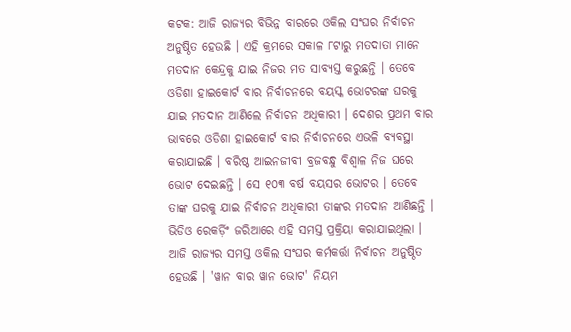କଟକ: ଆଜି ରାଜ୍ୟର ବିଭିନ୍ନ ବାରରେ ଓକିଲ ସଂଘର ନିର୍ବାଚନ ଅନୁଷ୍ଠିତ ହେଉଛି । ଏହି କ୍ରମରେ ସକାଳ ୮ଟାରୁ ମତଦାତା ମାନେ ମତଦାନ କେନ୍ଦ୍ରକୁ ଯାଇ ନିଜର ମତ ସାବ୍ୟସ୍ତ କରୁଛନ୍ତି । ତେବେ ଓଡିଶା ହାଇକୋର୍ଟ ବାର ନିର୍ବାଚନରେ ବୟସ୍କ ଭୋଟରଙ୍କ ଘରକୁ ଯାଇ ମତଦାନ ଆଣିଲେ ନିର୍ବାଚନ ଅଧିକାରୀ । ଦେଶର ପ୍ରଥମ ବାର ଭାବରେ ଓଡିଶା ହାଇକୋର୍ଟ ବାର ନିର୍ବାଚନରେ ଏଭଳି ବ୍ୟବସ୍ଥା କରାଯାଇଛି । ବରିଷ୍ଠ ଆଇନଜୀବୀ ବ୍ରଜବନ୍ଧୁ ବିଶ୍ବାଳ ନିଜ ଘରେ ଭୋଟ ଦେଇଛନ୍ତି । ସେ ୧୦୩ ବର୍ଷ ବୟସର ଭୋଟର । ତେବେ ତାଙ୍କ ଘରକୁ ଯାଇ ନିର୍ବାଚନ ଅଧିକାରୀ ତାଙ୍କର ମତଦାନ ଆଣିଛନ୍ତି । ଭିଡିଓ ରେକର୍ଡ଼ିଂ ଜରିଆରେ ଏହି ସମସ୍ତ ପ୍ରକ୍ରିୟା କରାଯାଇଥିଲା ।
ଆଜି ରାଜ୍ୟର ସମସ୍ତ ଓକିଲ ସଂଘର କର୍ମକର୍ତ୍ତା ନିର୍ବାଚନ ଅନୁଷ୍ଠିତ ହେଉଛି । 'ୱାନ ବାର ୱାନ ଭୋଟ' ନିୟମ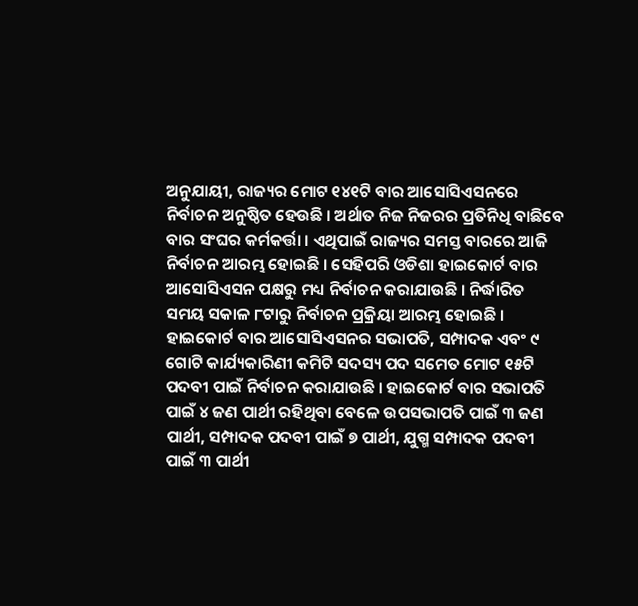ଅନୁଯାୟୀ, ରାଜ୍ୟର ମୋଟ ୧୪୧ଟି ବାର ଆସୋସିଏସନରେ ନିର୍ବାଚନ ଅନୁଷ୍ଠିତ ହେଉଛି । ଅର୍ଥାତ ନିଜ ନିଜରର ପ୍ରତିନିଧି ବାଛିବେ ବାର ସଂଘର କର୍ମକର୍ତ୍ତା । ଏଥିପାଇଁ ରାଜ୍ୟର ସମସ୍ତ ବାରରେ ଆଜି ନିର୍ବାଚନ ଆରମ୍ଭ ହୋଇଛି । ସେହିପରି ଓଡିଶା ହାଇକୋର୍ଟ ବାର ଆସୋସିଏସନ ପକ୍ଷରୁ ମଧ୍ୟ ନିର୍ବାଚନ କରାଯାଉଛି । ନିର୍ଦ୍ଧାରିତ ସମୟ ସକାଳ ୮ଟାରୁ ନିର୍ବାଚନ ପ୍ରକ୍ରିୟା ଆରମ୍ଭ ହୋଇଛି ।
ହାଇକୋର୍ଟ ବାର ଆସୋସିଏସନର ସଭାପତି, ସମ୍ପାଦକ ଏବଂ ୯ ଗୋଟି କାର୍ଯ୍ୟକାରିଣୀ କମିଟି ସଦସ୍ୟ ପଦ ସମେତ ମୋଟ ୧୫ଟି ପଦବୀ ପାଇଁ ନିର୍ବାଚନ କରାଯାଉଛି । ହାଇକୋର୍ଟ ବାର ସଭାପତି ପାଇଁ ୪ ଜଣ ପାର୍ଥୀ ରହିଥିବା ବେଳେ ଉପସଭାପତି ପାଇଁ ୩ ଜଣ ପାର୍ଥୀ, ସମ୍ପାଦକ ପଦବୀ ପାଇଁ ୭ ପାର୍ଥୀ, ଯୁଗ୍ମ ସମ୍ପାଦକ ପଦବୀ ପାଇଁ ୩ ପାର୍ଥୀ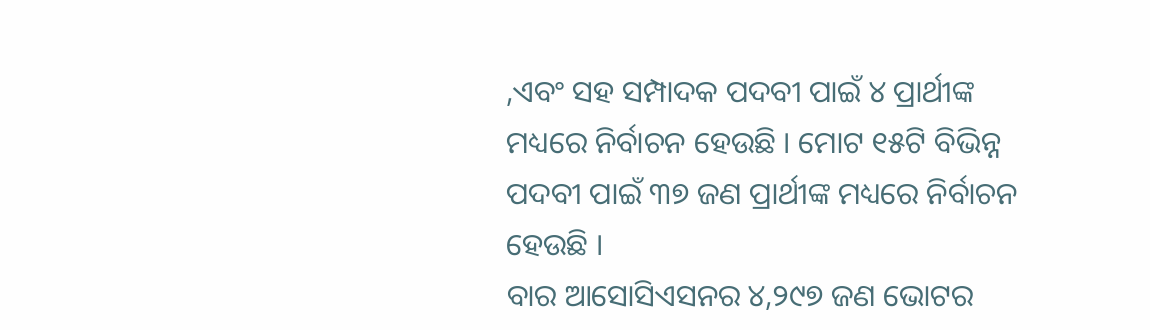,ଏବଂ ସହ ସମ୍ପାଦକ ପଦବୀ ପାଇଁ ୪ ପ୍ରାର୍ଥୀଙ୍କ ମଧ୍ୟରେ ନିର୍ବାଚନ ହେଉଛି । ମୋଟ ୧୫ଟି ବିଭିନ୍ନ ପଦବୀ ପାଇଁ ୩୭ ଜଣ ପ୍ରାର୍ଥୀଙ୍କ ମଧ୍ୟରେ ନିର୍ବାଚନ ହେଉଛି ।
ବାର ଆସୋସିଏସନର ୪,୨୯୭ ଜଣ ଭୋଟର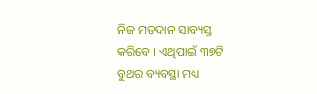ନିଜ ମତଦାନ ସାବ୍ୟସ୍ତ କରିବେ । ଏଥିପାଇଁ ୩୭ଟି ବୁଥର ବ୍ୟବସ୍ଥା ମଧ୍ୟ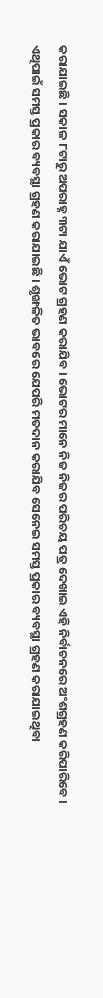କରାଯାଇଛି । ସକାଳ ୮ଟାରୁ ଅପରାହ୍ନ ୩ଟା ଯାଏଁ ଭୋଟ ଗ୍ରହଣ କରାଯିବ । ଭୋଟର ମାନେ ନିଜ ନିଜର ପରିଚୟ ପତ୍ର ଦେଖାଇ ଏହି ନିର୍ବାଚନରେ ଅଂଶଗ୍ରହଣ କରିପାରିବେ । ଏଥିପାଇଁ ସମସ୍ତ ପ୍ରକାର ବ୍ୟବସ୍ଥା ଗ୍ରହଣ କରାଯାଇଛି । ଶୃଙ୍ଖଳିତ ଭାବରେ ଯେପରି ମତଦାନ କରାଯିବ ସେନେଇ ସମସ୍ତ ପ୍ରକାର ବ୍ୟବସ୍ଥା ଗ୍ରହଣ କରାଯାଇଥିବା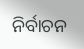ନିର୍ବାଚନ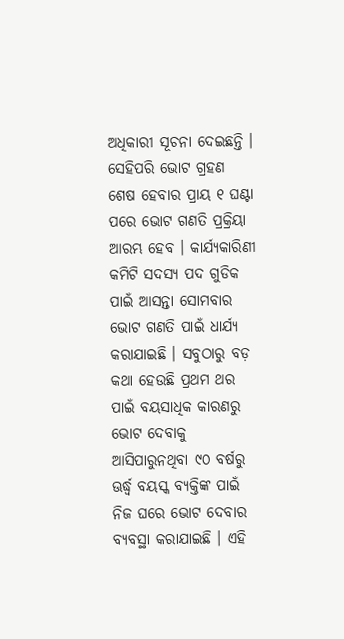ଅଧିକାରୀ ସୂଚନା ଦେଇଛନ୍ତି ।
ସେହିପରି ଭୋଟ ଗ୍ରହଣ ଶେଷ ହେବାର ପ୍ରାୟ ୧ ଘଣ୍ଟା ପରେ ଭୋଟ ଗଣତି ପ୍ରକ୍ରିୟା ଆରମ୍ଭ ହେବ । କାର୍ଯ୍ୟକାରିଣୀ କମିଟି ସଦସ୍ୟ ପଦ ଗୁଡିକ ପାଇଁ ଆସନ୍ତା ସୋମବାର ଭୋଟ ଗଣତି ପାଇଁ ଧାର୍ଯ୍ୟ କରାଯାଇଛି । ସବୁଠାରୁ ବଡ଼ କଥା ହେଉଛି ପ୍ରଥମ ଥର ପାଇଁ ବୟସାଧିକ କାରଣରୁ ଭୋଟ ଦେବାକୁ ଆସିପାରୁନଥିବା ୯୦ ବର୍ଷରୁ ଊର୍ଦ୍ଧ୍ବ ବୟସ୍କ ବ୍ୟକ୍ତିଙ୍କ ପାଇଁ ନିଜ ଘରେ ଭୋଟ ଦେବାର ବ୍ୟବସ୍ଥା କରାଯାଇଛି । ଏହି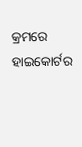କ୍ରମରେ ହାଇକୋର୍ଟର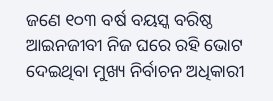ଜଣେ ୧୦୩ ବର୍ଷ ବୟସ୍କ ବରିଷ୍ଠ ଆଇନଜୀବୀ ନିଜ ଘରେ ରହି ଭୋଟ ଦେଇଥିବା ମୁଖ୍ୟ ନିର୍ବାଚନ ଅଧିକାରୀ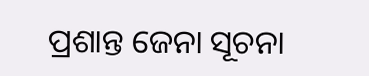ପ୍ରଶାନ୍ତ ଜେନା ସୂଚନା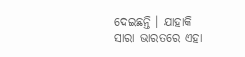ଦେଇଛନ୍ତି । ଯାହାକି ସାରା ଭାରତରେ ଏହା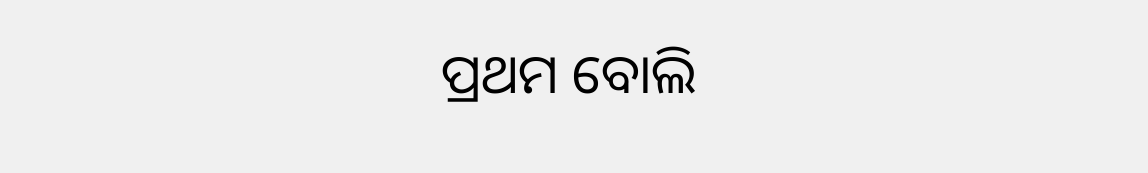ପ୍ରଥମ ବୋଲି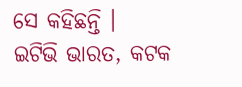ସେ କହିଛନ୍ତି ।
ଇଟିଭି ଭାରତ, କଟକ